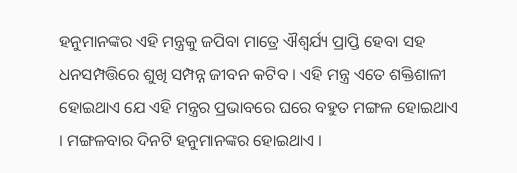ହନୁମାନଙ୍କର ଏହି ମନ୍ତ୍ରକୁ ଜପିବା ମାତ୍ରେ ଐଶ୍ୱର୍ଯ୍ୟ ପ୍ରାପ୍ତି ହେବା ସହ ଧନସମ୍ପତ୍ତିରେ ଶୁଖି ସମ୍ପନ୍ନ ଜୀବନ କଟିବ । ଏହି ମନ୍ତ୍ର ଏତେ ଶକ୍ତିଶାଳୀ ହୋଇଥାଏ ଯେ ଏହି ମନ୍ତ୍ରର ପ୍ରଭାବରେ ଘରେ ବହୁତ ମଙ୍ଗଳ ହୋଇଥାଏ । ମଙ୍ଗଳବାର ଦିନଟି ହନୁମାନଙ୍କର ହୋଇଥାଏ ।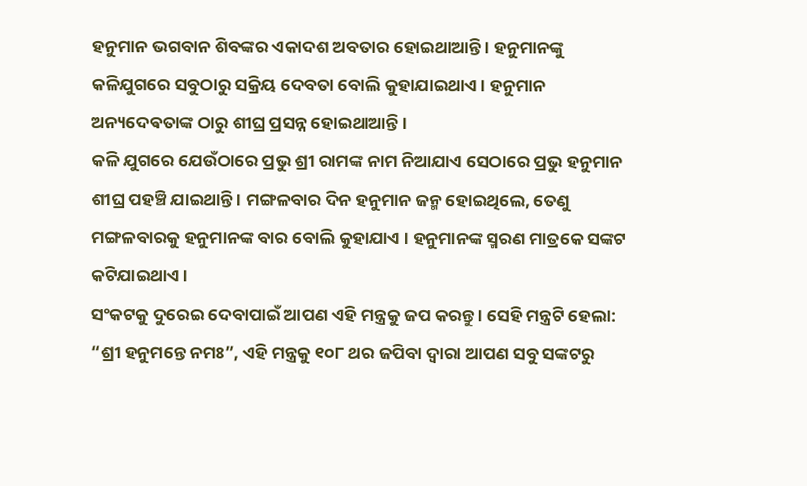ହନୁମାନ ଭଗବାନ ଶିବଙ୍କର ଏକାଦଶ ଅବତାର ହୋଇଥାଆନ୍ତି । ହନୁମାନଙ୍କୁ କଳିଯୁଗରେ ସବୁଠାରୁ ସକ୍ରିୟ ଦେବତା ବୋଲି କୁହାଯାଇଥାଏ । ହନୁମାନ ଅନ୍ୟଦେଵତାଙ୍କ ଠାରୁ ଶୀଘ୍ର ପ୍ରସନ୍ନ ହୋଇଥାଆନ୍ତି ।
କଳି ଯୁଗରେ ଯେଉଁଠାରେ ପ୍ରଭୁ ଶ୍ରୀ ରାମଙ୍କ ନାମ ନିଆଯାଏ ସେଠାରେ ପ୍ରଭୁ ହନୁମାନ ଶୀଘ୍ର ପହଞ୍ଚି ଯାଇଥାନ୍ତି । ମଙ୍ଗଳବାର ଦିନ ହନୁମାନ ଜନ୍ମ ହୋଇଥିଲେ, ତେଣୁ ମଙ୍ଗଳବାରକୁ ହନୁମାନଙ୍କ ବାର ବୋଲି କୁହାଯାଏ । ହନୁମାନଙ୍କ ସ୍ମରଣ ମାତ୍ରକେ ସଙ୍କଟ କଟିଯାଇଥାଏ ।
ସଂକଟକୁ ଦୁରେଇ ଦେବାପାଇଁ ଆପଣ ଏହି ମନ୍ତ୍ରକୁ ଜପ କରନ୍ତୁ । ସେହି ମନ୍ତ୍ରଟି ହେଲା: “ଶ୍ରୀ ହନୁମନ୍ତେ ନମଃ”, ଏହି ମନ୍ତ୍ରକୁ ୧୦୮ ଥର ଜପିବା ଦ୍ୱାରା ଆପଣ ସବୁ ସଙ୍କଟରୁ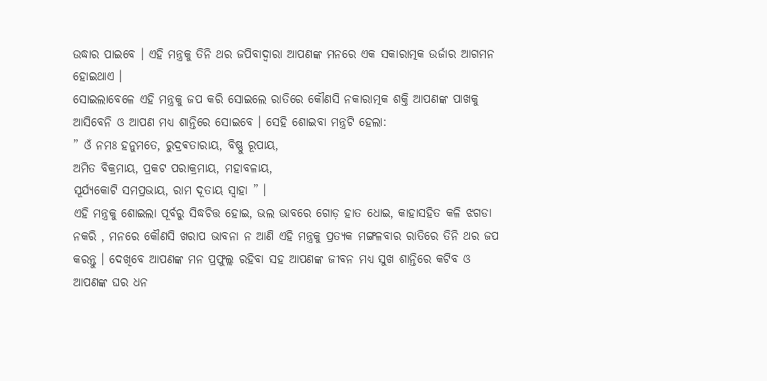ଉଦ୍ଧାର ପାଇବେ । ଏହି ମନ୍ତ୍ରକୁ ତିନି ଥର ଜପିବାଦ୍ୱାରା ଆପଣଙ୍କ ମନରେ ଏକ ସକାରାତ୍ମକ ଉର୍ଜାର ଆଗମନ ହୋଇଥାଏ ।
ସୋଇଲାବେଳେ ଏହି ମନ୍ତ୍ରକୁ ଜପ କରି ସୋଇଲେ ରାତିରେ କୌଣସି ନକାରାତ୍ମକ ଶକ୍ତି ଆପଣଙ୍କ ପାଖକୁ ଆସିବେନି ଓ ଆପଣ ମଧ୍ୟ ଶାନ୍ତିରେ ସୋଇବେ । ସେହି ଶୋଇବା ମନ୍ତ୍ରଟି ହେଲା:
” ଓଁ ନମଃ ହନୁମତେ, ରୁଦ୍ରଵତାରାୟ, ବିଷ୍ଣୁ ରୂପାୟ,
ଅମିତ ବିକ୍ରମାୟ, ପ୍ରକଟ ପରାକ୍ରମାୟ, ମହାବଳାୟ,
ସୂର୍ଯ୍ୟକୋଟି ସମପ୍ରଭାୟ, ରାମ ଦୂତାୟ ସ୍ୱାହା ” ।
ଏହି ମନ୍ତ୍ରକୁ ଶୋଇଲା ପୂର୍ବରୁ ସିଦ୍ଧଚିତ୍ତ ହୋଇ, ଭଲ ଭାବରେ ଗୋଡ଼ ହାତ ଧୋଇ, କାହାସହିତ କଳି ଝଗଡା ନକରି , ମନରେ କୌଣସି ଖରାପ ଭାବନା ନ ଆଣି ଏହି ମନ୍ତ୍ରକୁ ପ୍ରତ୍ୟକ ମଙ୍ଗଳବାର ରାତିରେ ତିନି ଥର ଜପ କରନ୍ତୁ । ଦେଖିବେ ଆପଣଙ୍କ ମନ ପ୍ରଫୁଲ୍ଲ ରହିବା ସହ ଆପଣଙ୍କ ଜୀବନ ମଧ୍ୟ ସୁଖ ଶାନ୍ତିରେ କଟିବ ଓ ଆପଣଙ୍କ ଘର ଧନ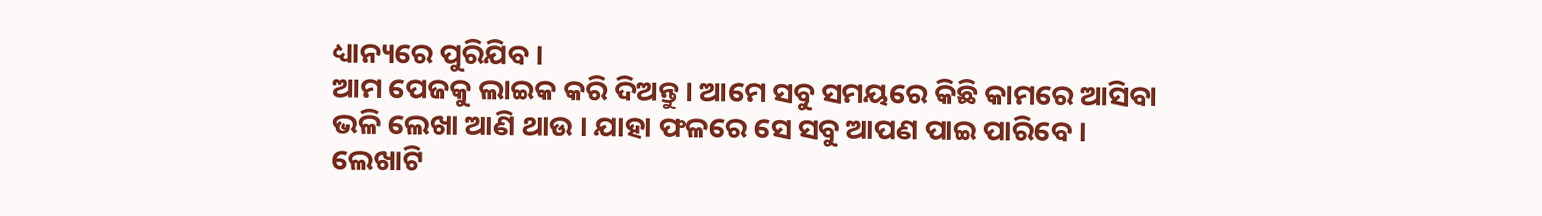ଧ୍ୟାନ୍ୟରେ ପୁରିଯିବ ।
ଆମ ପେଜକୁ ଲାଇକ କରି ଦିଅନ୍ତୁ । ଆମେ ସବୁ ସମୟରେ କିଛି କାମରେ ଆସିବା ଭଳି ଲେଖା ଆଣି ଥାଉ । ଯାହା ଫଳରେ ସେ ସବୁ ଆପଣ ପାଇ ପାରିବେ । ଲେଖାଟି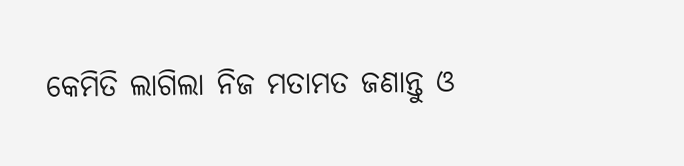କେମିତି ଲାଗିଲା ନିଜ ମତାମତ ଜଣାନ୍ତୁ ଓ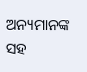ଅନ୍ୟମାନଙ୍କ ସହ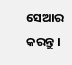ସେଆର କରନ୍ତୁ ।